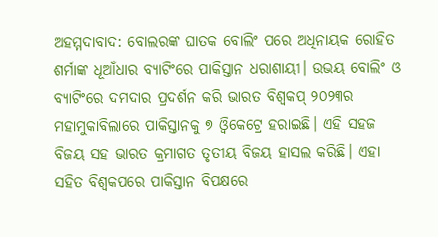ଅହମ୍ମଦାବାଦ: ବୋଲରଙ୍କ ଘାତକ ବୋଲିଂ ପରେ ଅଧିନାୟକ ରୋହିତ ଶର୍ମାଙ୍କ ଧୂଆଁଧାର ବ୍ୟାଟିଂରେ ପାକିସ୍ତାନ ଧରାଶାୟୀ। ଉଭୟ ବୋଲିଂ ଓ ବ୍ୟାଟିଂରେ ଦମଦାର ପ୍ରଦର୍ଶନ କରି ଭାରତ ବିଶ୍ଵକପ୍ ୨୦୨୩ର ମହାମୁକାବିଲାରେ ପାକିସ୍ତାନକୁ ୭ ଓ୍ଵିକେଟ୍ରେ ହରାଇଛି। ଏହି ସହଜ ବିଜୟ ସହ ଭାରତ କ୍ରମାଗତ ତୃତୀୟ ବିଜୟ ହାସଲ କରିଛି। ଏହା ସହିତ ବିଶ୍ଵକପରେ ପାକିସ୍ତାନ ବିପକ୍ଷରେ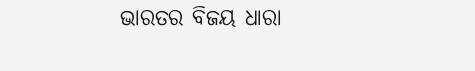ଭାରତର ବିଜୟ ଧାରା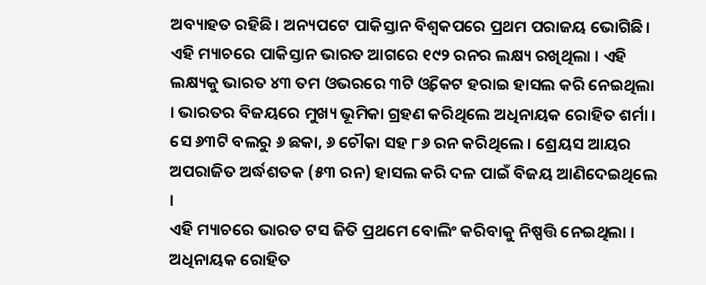ଅବ୍ୟାହତ ରହିଛି। ଅନ୍ୟପଟେ ପାକିସ୍ତାନ ବିଶ୍ଵକପରେ ପ୍ରଥମ ପରାଜୟ ଭୋଗିଛି।
ଏହି ମ୍ୟାଚରେ ପାକିସ୍ତାନ ଭାରତ ଆଗରେ ୧୯୨ ରନର ଲକ୍ଷ୍ୟ ରଖିଥିଲା । ଏହି ଲକ୍ଷ୍ୟକୁ ଭାରତ ୪୩ ତମ ଓଭରରେ ୩ଟି ଓ୍ବିକେଟ ହରାଇ ହାସଲ କରି ନେଇଥିଲା । ଭାରତର ବିଜୟରେ ମୁଖ୍ୟ ଭୂମିକା ଗ୍ରହଣ କରିଥିଲେ ଅଧିନାୟକ ରୋହିତ ଶର୍ମା । ସେ ୬୩ଟି ବଲରୁ ୬ ଛକା, ୬ ଚୌକା ସହ ୮୬ ରନ କରିଥିଲେ । ଶ୍ରେୟସ ଆୟର ଅପରାଜିତ ଅର୍ଦ୍ଧଶତକ (୫୩ ରନ) ହାସଲ କରି ଦଳ ପାଇଁ ବିଜୟ ଆଣିଦେଇଥିଲେ ।
ଏହି ମ୍ୟାଚରେ ଭାରତ ଟସ ଜିତି ପ୍ରଥମେ ବୋଲିଂ କରିବାକୁ ନିଷ୍ପତ୍ତି ନେଇଥିଲା । ଅଧିନାୟକ ରୋହିତ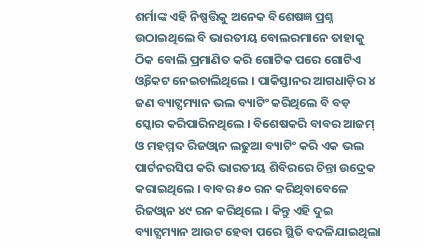ଶର୍ମାଙ୍କ ଏହି ନିଷ୍ପତ୍ତିକୁ ଅନେକ ବିଶେଷଜ୍ଞ ପ୍ରଶ୍ନ ଉଠାଇଥିଲେ ବି ଭାରତୀୟ ବୋଲରମାନେ ତାହାକୁ ଠିକ ବୋଲି ପ୍ରମାଣିତ କରି ଗୋଟିକ ପରେ ଗୋଟିଏ ଓ୍ବିକେଟ ନେଇଚାଲିଥିଲେ । ପାକିସ୍ତାନର ଆଗଧାଡ଼ିର ୪ ଜଣ ବ୍ୟାଟ୍ସମ୍ୟାନ ଭଲ ବ୍ୟାଟିଂ କରିଥିଲେ ବି ବଡ଼ ସ୍କୋର କରିପାରିନଥିଲେ । ବିଶେଷକରି ବାବର ଆଜମ୍ ଓ ମହମ୍ମଦ ରିଜଓ୍ବାନ ଲଢୁଆ ବ୍ୟାଟିଂ କରି ଏକ ଭଲ ପାର୍ଟନରସିପ କରି ଭାରତୀୟ ଶିବିରରେ ଚିନ୍ତା ଉଦ୍ରେକ କରାଇଥିଲେ । ବାବର ୫୦ ରନ କରିଥିବାବେଳେ ରିଜଓ୍ବାନ ୪୯ ରନ କରିଥିଲେ । କିନ୍ତୁ ଏହି ଦୁଇ ବ୍ୟାଟ୍ସମ୍ୟାନ ଆଉଟ ହେବା ପରେ ସ୍ଥିତି ବଦଳିଯାଇଥିଲା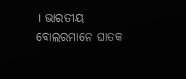। ଭାରତୀୟ ବୋଲରମାନେ ଘାତକ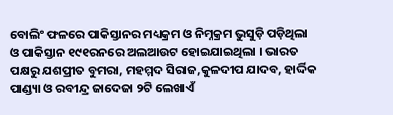ବୋଲିଂ ଫଳରେ ପାକିସ୍ତାନର ମଧ୍ୟକ୍ରମ ଓ ନିମ୍ନକ୍ରମ ଭୁସୁଡ଼ି ପଡ଼ିଥିଲା ଓ ପାକିସ୍ତାନ ୧୯୧ରନରେ ଅଲଆଉଟ ହୋଇଯାଇଥିଲା । ଭାରତ ପକ୍ଷରୁ ଯଶପ୍ରୀତ ବୁମରା, ମହମ୍ମଦ ସିରାଜ,କୁଳଦୀପ ଯାଦବ, ହାର୍ଦ୍ଦିକ ପାଣ୍ଡ୍ୟା ଓ ରବୀନ୍ଦ୍ର ଜାଦେଜା ୨ଟି ଲେଖାଏଁ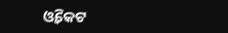ଓ୍ବିକେଟ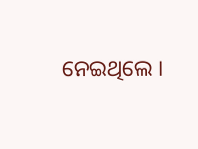ନେଇଥିଲେ ।